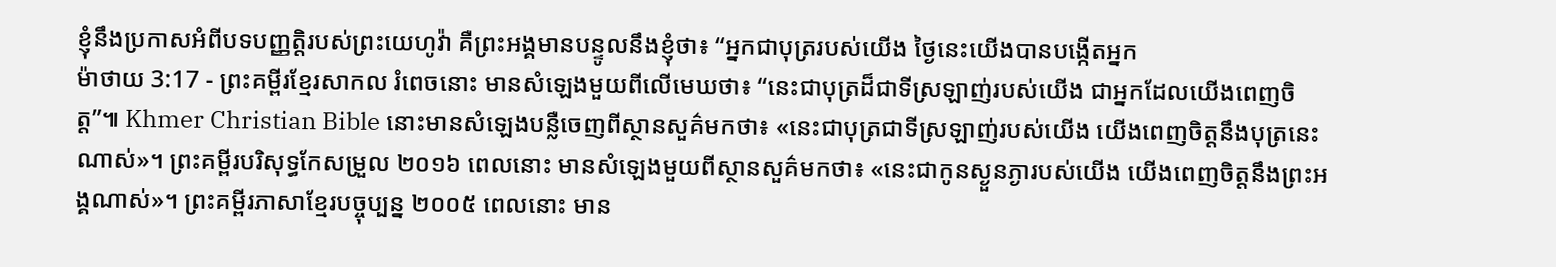ខ្ញុំនឹងប្រកាសអំពីបទបញ្ញត្តិរបស់ព្រះយេហូវ៉ា គឺព្រះអង្គមានបន្ទូលនឹងខ្ញុំថា៖ “អ្នកជាបុត្ររបស់យើង ថ្ងៃនេះយើងបានបង្កើតអ្នក
ម៉ាថាយ 3:17 - ព្រះគម្ពីរខ្មែរសាកល រំពេចនោះ មានសំឡេងមួយពីលើមេឃថា៖ “នេះជាបុត្រដ៏ជាទីស្រឡាញ់របស់យើង ជាអ្នកដែលយើងពេញចិត្ត”៕ Khmer Christian Bible នោះមានសំឡេងបន្លឺចេញពីស្ថានសួគ៌មកថា៖ «នេះជាបុត្រជាទីស្រឡាញ់របស់យើង យើងពេញចិត្ដនឹងបុត្រនេះណាស់»។ ព្រះគម្ពីរបរិសុទ្ធកែសម្រួល ២០១៦ ពេលនោះ មានសំឡេងមួយពីស្ថានសួគ៌មកថា៖ «នេះជាកូនស្ងួនភ្ងារបស់យើង យើងពេញចិត្តនឹងព្រះអង្គណាស់»។ ព្រះគម្ពីរភាសាខ្មែរបច្ចុប្បន្ន ២០០៥ ពេលនោះ មាន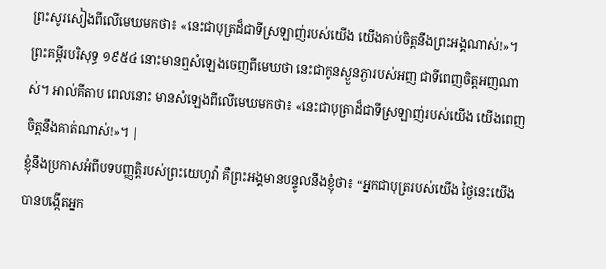ព្រះសូរសៀងពីលើមេឃមកថា៖ «នេះជាបុត្រដ៏ជាទីស្រឡាញ់របស់យើង យើងគាប់ចិត្តនឹងព្រះអង្គណាស់!»។ ព្រះគម្ពីរបរិសុទ្ធ ១៩៥៤ នោះមានឮសំឡេងចេញពីមេឃថា នេះជាកូនស្ងួនភ្ងារបស់អញ ជាទីពេញចិត្តអញណាស់។ អាល់គីតាប ពេលនោះ មានសំឡេងពីលើមេឃមកថា៖ «នេះជាបុត្រាដ៏ជាទីស្រឡាញ់របស់យើង យើងពេញចិត្ដនឹងគាត់ណាស់!»។ |
ខ្ញុំនឹងប្រកាសអំពីបទបញ្ញត្តិរបស់ព្រះយេហូវ៉ា គឺព្រះអង្គមានបន្ទូលនឹងខ្ញុំថា៖ “អ្នកជាបុត្ររបស់យើង ថ្ងៃនេះយើងបានបង្កើតអ្នក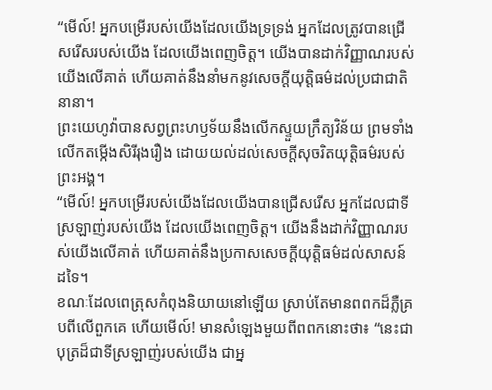“មើល៍! អ្នកបម្រើរបស់យើងដែលយើងទ្រទ្រង់ អ្នកដែលត្រូវបានជ្រើសរើសរបស់យើង ដែលយើងពេញចិត្ត។ យើងបានដាក់វិញ្ញាណរបស់យើងលើគាត់ ហើយគាត់នឹងនាំមកនូវសេចក្ដីយុត្តិធម៌ដល់ប្រជាជាតិនានា។
ព្រះយេហូវ៉ាបានសព្វព្រះហឫទ័យនឹងលើកស្ទួយក្រឹត្យវិន័យ ព្រមទាំងលើកតម្កើងសិរីរុងរឿង ដោយយល់ដល់សេចក្ដីសុចរិតយុត្តិធម៌របស់ព្រះអង្គ។
“មើល៍! អ្នកបម្រើរបស់យើងដែលយើងបានជ្រើសរើស អ្នកដែលជាទីស្រឡាញ់របស់យើង ដែលយើងពេញចិត្ត។ យើងនឹងដាក់វិញ្ញាណរបស់យើងលើគាត់ ហើយគាត់នឹងប្រកាសសេចក្ដីយុត្តិធម៌ដល់សាសន៍ដទៃ។
ខណៈដែលពេត្រុសកំពុងនិយាយនៅឡើយ ស្រាប់តែមានពពកដ៏ភ្លឺគ្របពីលើពួកគេ ហើយមើល៍! មានសំឡេងមួយពីពពកនោះថា៖ “នេះជាបុត្រដ៏ជាទីស្រឡាញ់របស់យើង ជាអ្ន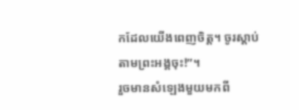កដែលយើងពេញចិត្ត។ ចូរស្ដាប់តាមព្រះអង្គចុះ!”។
រួចមានសំឡេងមួយមកពី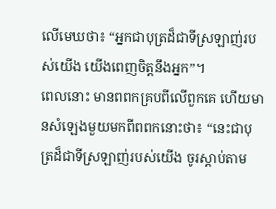លើមេឃថា៖ “អ្នកជាបុត្រដ៏ជាទីស្រឡាញ់របស់យើង យើងពេញចិត្តនឹងអ្នក”។
ពេលនោះ មានពពកគ្របពីលើពួកគេ ហើយមានសំឡេងមួយមកពីពពកនោះថា៖ “នេះជាបុត្រដ៏ជាទីស្រឡាញ់របស់យើង ចូរស្ដាប់តាម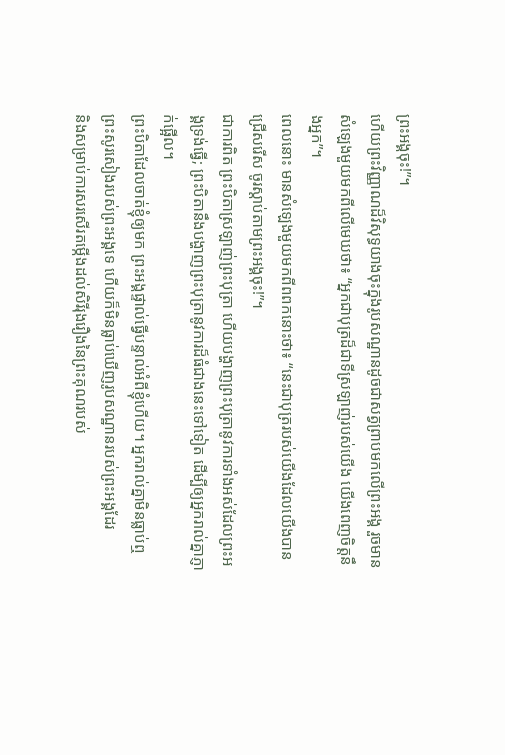ព្រះអង្គចុះ!”។
ហើយព្រះវិញ្ញាណដ៏វិសុទ្ធយាងចុះក្នុងរូបសណ្ឋានដូចជាសត្វព្រាបមកលើព្រះអង្គ រួចមានសំឡេងមួយមកពីលើមេឃថា៖ “អ្នកជាបុត្រដ៏ជាទីស្រឡាញ់របស់យើង យើងពេញចិត្តនឹងអ្នក”។
ពេលនោះ មានសំឡេងមួយមកពីពពកនោះថា៖ “នេះជាបុត្ររបស់យើងដែលយើងបានជ្រើសរើស ចូរស្ដាប់តាមព្រះអង្គចុះ!”។
ជាការពិត ព្រះបិតាស្រឡាញ់ព្រះបុត្រា ហើយបង្ហាញព្រះបុត្រានូវការទាំងអស់ដែលព្រះអង្គទ្រង់ធ្វើ; ព្រះបិតានឹងបង្ហាញព្រះបុត្រានូវការដ៏ធំជាងនេះទៅទៀត ដើម្បីឲ្យអ្នករាល់គ្នាភ្ញាក់ផ្អើល។
ព្រះបិតាដែលចាត់ខ្ញុំឲ្យមក ព្រះអង្គផ្ទាល់ធ្វើបន្ទាល់អំពីខ្ញុំហើយ។ អ្នករាល់គ្នាមិនធ្លាប់ឮព្រះសូរសៀងរបស់ព្រះអង្គទេ ហើយក៏មិនធ្លាប់ឃើញរូបសណ្ឋានរបស់ព្រះអង្គដែរ
និងសម្រាប់ការសរសើរតម្កើងដល់សិរីរុងរឿងនៃព្រះគុណរបស់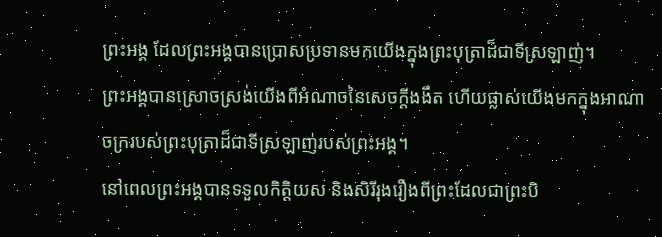ព្រះអង្គ ដែលព្រះអង្គបានប្រោសប្រទានមកយើងក្នុងព្រះបុត្រាដ៏ជាទីស្រឡាញ់។
ព្រះអង្គបានស្រោចស្រង់យើងពីអំណាចនៃសេចក្ដីងងឹត ហើយផ្លាស់យើងមកក្នុងអាណាចក្ររបស់ព្រះបុត្រាដ៏ជាទីស្រឡាញ់របស់ព្រះអង្គ។
នៅពេលព្រះអង្គបានទទួលកិត្តិយស និងសិរីរុងរឿងពីព្រះដែលជាព្រះបិ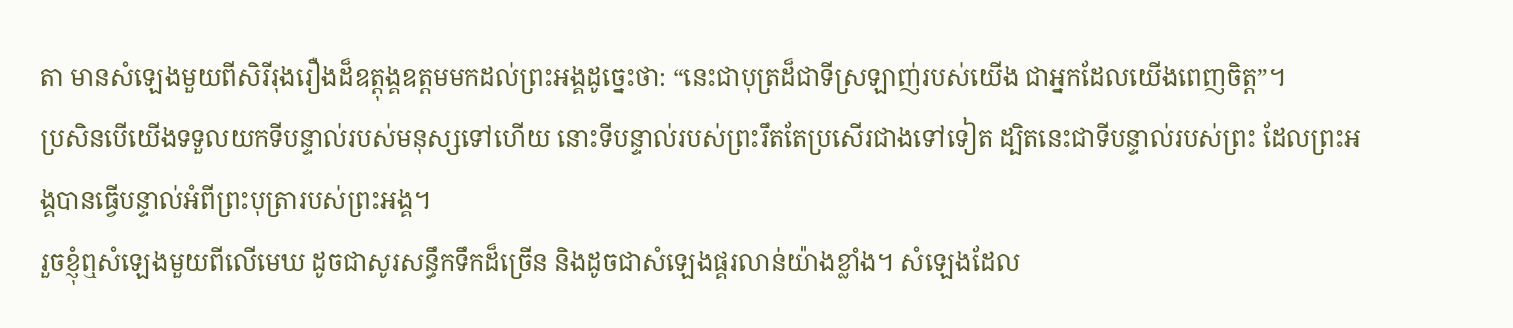តា មានសំឡេងមួយពីសិរីរុងរឿងដ៏ឧត្ដុង្គឧត្ដមមកដល់ព្រះអង្គដូច្នេះថា: “នេះជាបុត្រដ៏ជាទីស្រឡាញ់របស់យើង ជាអ្នកដែលយើងពេញចិត្ត”។
ប្រសិនបើយើងទទួលយកទីបន្ទាល់របស់មនុស្សទៅហើយ នោះទីបន្ទាល់របស់ព្រះរឹតតែប្រសើរជាងទៅទៀត ដ្បិតនេះជាទីបន្ទាល់របស់ព្រះ ដែលព្រះអង្គបានធ្វើបន្ទាល់អំពីព្រះបុត្រារបស់ព្រះអង្គ។
រួចខ្ញុំឮសំឡេងមួយពីលើមេឃ ដូចជាសូរសន្ធឹកទឹកដ៏ច្រើន និងដូចជាសំឡេងផ្គរលាន់យ៉ាងខ្លាំង។ សំឡេងដែល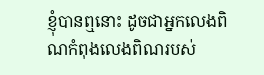ខ្ញុំបានឮនោះ ដូចជាអ្នកលេងពិណកំពុងលេងពិណរបស់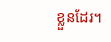ខ្លួនដែរ។